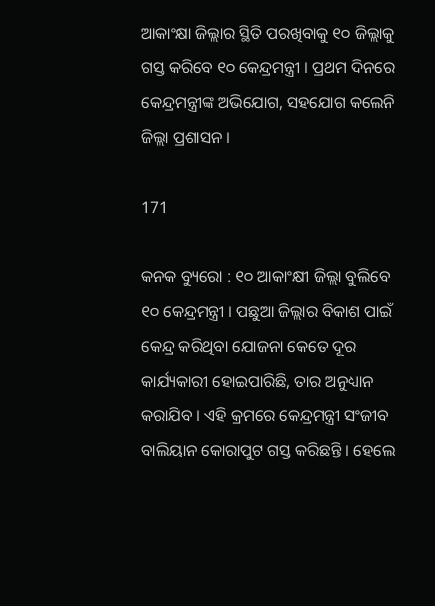ଆକାଂକ୍ଷା ଜିଲ୍ଲାର ସ୍ଥିତି ପରଖିବାକୁ ୧୦ ଜିଲ୍ଲାକୁ ଗସ୍ତ କରିବେ ୧୦ କେନ୍ଦ୍ରମନ୍ତ୍ରୀ । ପ୍ରଥମ ଦିନରେ କେନ୍ଦ୍ରମନ୍ତ୍ରୀଙ୍କ ଅଭିଯୋଗ, ସହଯୋଗ କଲେନି ଜିଲ୍ଲା ପ୍ରଶାସନ ।

171

କନକ ବ୍ୟୁରୋ : ୧୦ ଆକାଂକ୍ଷୀ ଜିଲ୍ଲା ବୁଲିବେ ୧୦ କେନ୍ଦ୍ରମନ୍ତ୍ରୀ । ପଛୁଆ ଜିଲ୍ଲାର ବିକାଶ ପାଇଁ କେନ୍ଦ୍ର କରିଥିବା ଯୋଜନା କେତେ ଦୂର କାର୍ଯ୍ୟକାରୀ ହୋଇପାରିଛି, ତାର ଅନୁଧ୍ୟାନ କରାଯିବ । ଏହି କ୍ରମରେ କେନ୍ଦ୍ରମନ୍ତ୍ରୀ ସଂଜୀବ ବାଲିୟାନ କୋରାପୁଟ ଗସ୍ତ କରିଛନ୍ତି । ହେଲେ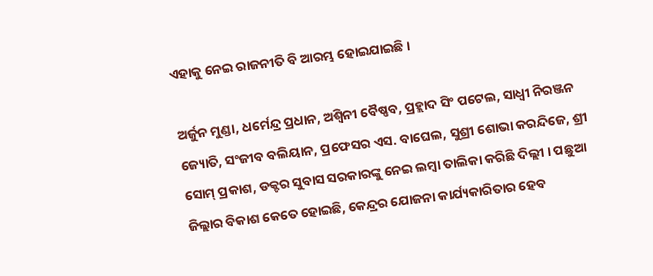ଏହାକୁ ନେଇ ରାଜନୀତି ବି ଆରମ୍ଭ ହୋଇଯାଇଛି ।

ଅର୍ଜୁନ ମୁଣ୍ଡା, ଧର୍ମେନ୍ଦ୍ର ପ୍ରଧାନ, ଅଶ୍ୱିନୀ ବୈଷ୍ଣବ, ପ୍ରହ୍ଲାଦ ସିଂ ପଟେଲ, ସାଧ୍ୱୀ ନିରଞ୍ଜନ ଜ୍ୟୋତି, ସଂଜୀବ ବଲିୟାନ, ପ୍ରଫେସର ଏସ. ବାଘେଲ, ସୁଶ୍ରୀ ଶୋଭା କରନ୍ଦିଜେ, ଶ୍ରୀ ସୋମ୍ ପ୍ରକାଶ, ଡକ୍ଟର ସୁବାସ ସରକାରଙ୍କୁ ନେଇ ଲମ୍ବା ତାଲିକା କରିଛି ଦିଲ୍ଲୀ । ପଛୁଆ ଜିଲ୍ଲାର ବିକାଶ କେତେ ହୋଇଛି, କେନ୍ଦ୍ରର ଯୋଜନା କାର୍ଯ୍ୟକାରିତାର ହେବ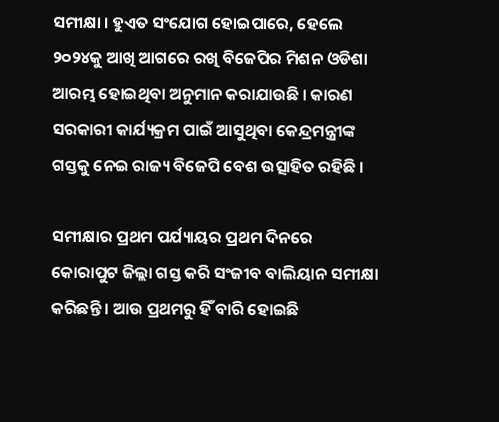ସମୀକ୍ଷା । ହୁଏତ ସଂଯୋଗ ହୋଇପାରେ, ହେଲେ ୨୦୨୪କୁ ଆଖି ଆଗରେ ରଖି ବିଜେପିର ମିଶନ ଓଡିଶା ଆରମ୍ଭ ହୋଇଥିବା ଅନୁମାନ କରାଯାଉଛି । କାରଣ ସରକାରୀ କାର୍ଯ୍ୟକ୍ରମ ପାଇଁ ଆସୁଥିବା କେନ୍ଦ୍ରମନ୍ତ୍ରୀଙ୍କ ଗସ୍ତକୁ ନେଇ ରାଜ୍ୟ ବିଜେପି ବେଶ ଉତ୍ସାହିତ ରହିଛି ।

ସମୀକ୍ଷାର ପ୍ରଥମ ପର୍ଯ୍ୟାୟର ପ୍ରଥମ ଦିନରେ କୋରାପୁଟ ଜିଲ୍ଲା ଗସ୍ତ କରି ସଂଜୀବ ବାଲିୟାନ ସମୀକ୍ଷା କରିଛନ୍ତି । ଆଉ ପ୍ରଥମରୁ ହିଁ ବାରି ହୋଇଛି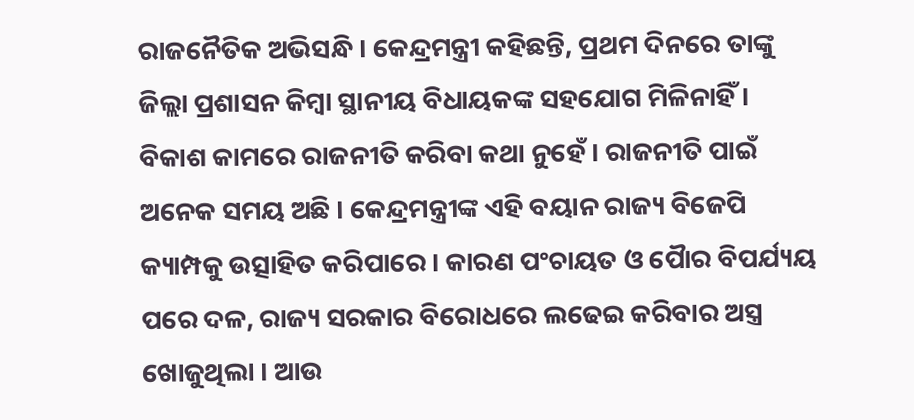ରାଜନୈତିକ ଅଭିସନ୍ଧି । କେନ୍ଦ୍ରମନ୍ତ୍ରୀ କହିଛନ୍ତି, ପ୍ରଥମ ଦିନରେ ତାଙ୍କୁ ଜିଲ୍ଲା ପ୍ରଶାସନ କିମ୍ବା ସ୍ଥାନୀୟ ବିଧାୟକଙ୍କ ସହଯୋଗ ମିଳିନାହିଁ । ବିକାଶ କାମରେ ରାଜନୀତି କରିବା କଥା ନୁହେଁ । ରାଜନୀତି ପାଇଁ ଅନେକ ସମୟ ଅଛି । କେନ୍ଦ୍ରମନ୍ତ୍ରୀଙ୍କ ଏହି ବୟାନ ରାଜ୍ୟ ବିଜେପି କ୍ୟାମ୍ପକୁ ଉତ୍ସାହିତ କରିପାରେ । କାରଣ ପଂଚାୟତ ଓ ପୈାର ବିପର୍ଯ୍ୟୟ ପରେ ଦଳ, ରାଜ୍ୟ ସରକାର ବିରୋଧରେ ଲଢେଇ କରିବାର ଅସ୍ତ୍ର ଖୋଜୁଥିଲା । ଆଉ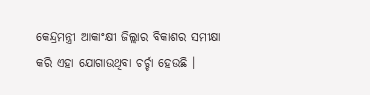କେନ୍ଦ୍ରମନ୍ତ୍ରୀ ଆକାଂକ୍ଷୀ ଜିଲ୍ଲାର ବିକାଶର ସମୀକ୍ଷା କରି ଏହା ଯୋଗାଉଥିବା ଚର୍ଚ୍ଚା ହେଉଛି ।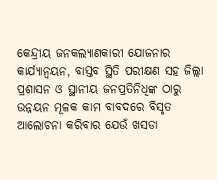କେନ୍ଦ୍ରୀୟ ଜନକଲ୍ୟାଣକାରୀ ଯୋଜନାର କାର୍ଯ୍ୟାନ୍ୱୟନ, ବାସ୍ତବ ସ୍ଥିତି ପରୀକ୍ଷଣ ସହ ଜିଲ୍ଲା ପ୍ରଶାସନ ଓ ସ୍ଥାନୀୟ ଜନପ୍ରତିନିଧିଙ୍କ ଠାରୁ ଉନ୍ନୟନ ମୂଳକ କାମ ବାବଦରେ ବିସୃତ ଆଲୋଚନା କରିବାର ଯେଉଁ ଖସଡା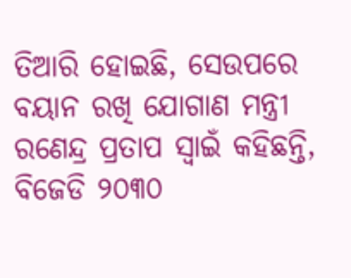ତିଆରି ହୋଇଛି, ସେଉପରେ ବୟାନ ରଖି ଯୋଗାଣ ମନ୍ତ୍ରୀ ରଣେନ୍ଦ୍ର ପ୍ରତାପ ସ୍ୱାଇଁ କହିଛନ୍ତି, ବିଜେଡି ୨୦୩୦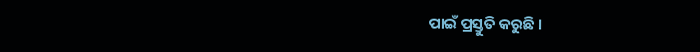ପାଇଁ ପ୍ରସ୍ତୁତି କରୁଛି ।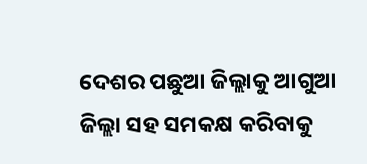ଦେଶର ପଛୁଆ ଜିଲ୍ଲାକୁ ଆଗୁଆ ଜିଲ୍ଲା ସହ ସମକକ୍ଷ କରିବାକୁ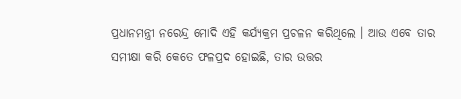ପ୍ରଧାନମନ୍ତ୍ରୀ ନରେନ୍ଦ୍ର ମୋଦି ଏହି କର୍ଯ୍ୟକ୍ରମ ପ୍ରଚଳନ କରିଥିଲେ । ଆଉ ଏବେ ତାର ସମୀକ୍ଷା କରି କେତେ ଫଳପ୍ରଦ ହୋଇଛି, ତାର ଉତ୍ତର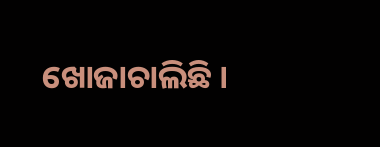ଖୋଜାଚାଲିଛି ।